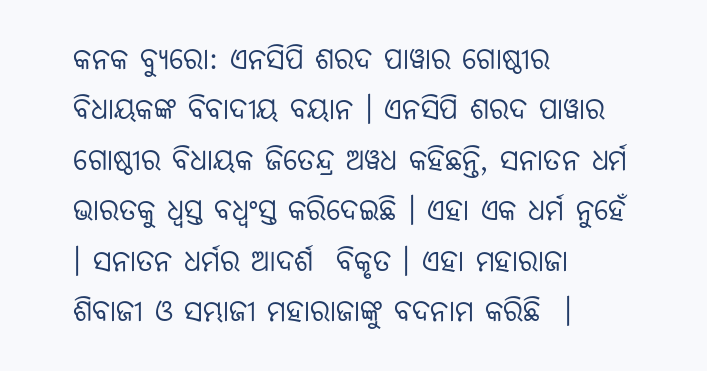କନକ ବ୍ୟୁରୋ: ଏନସିପି ଶରଦ ପାୱାର ଗୋଷ୍ଠୀର ବିଧାୟକଙ୍କ ବିବାଦୀୟ ବୟାନ । ଏନସିପି ଶରଦ ପାୱାର ଗୋଷ୍ଠୀର ବିଧାୟକ ଜିତେନ୍ଦ୍ର ଅୱଧ କହିଛନ୍ତି, ସନାତନ ଧର୍ମ ଭାରତକୁ ଧ୍ବସ୍ତ ବଧ୍ୱଂସ୍ତ କରିଦେଇଛି । ଏହା ଏକ ଧର୍ମ ନୁହେଁ । ସନାତନ ଧର୍ମର ଆଦର୍ଶ  ବିକୃତ । ଏହା ମହାରାଜା ଶିବାଜୀ ଓ ସମ୍ଭାଜୀ ମହାରାଜାଙ୍କୁ ବଦନାମ କରିଛି  ।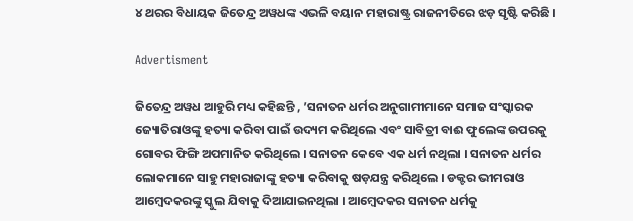୪ ଥରର ବିଧାୟକ ଜିତେନ୍ଦ୍ର ଅୱଧଙ୍କ ଏଭଳି ବୟାନ ମହାରାଷ୍ଟ୍ର ରାଜନୀତିରେ ଝଡ଼ ସୃଷ୍ଟି କରିଛି ।

Advertisment

ଜିତେନ୍ଦ୍ର ଅୱଧ ଆହୁରି ମଧ୍ୟ କହିଛନ୍ତି , ’ସନାତନ ଧର୍ମର ଅନୁଗାମୀମାନେ ସମାଜ ସଂସ୍କାରକ  ଜ୍ୟୋତିରାଓଙ୍କୁ ହତ୍ୟା କରିବା ପାଇଁ ଉଦ୍ୟମ କରିଥିଲେ ଏବଂ ସାବିତ୍ରୀ ବାଈ ଫୁଲେଙ୍କ ଉପରକୁ ଗୋବର ଫିଙ୍ଗି ଅପମାନିତ କରିଥିଲେ । ସନାତନ କେବେ ଏକ ଧର୍ମ ନଥିଲା । ସନାତନ ଧର୍ମର ଲୋକମାନେ ସାହୁ ମହାରାଜାଙ୍କୁ ହତ୍ୟା କରିବାକୁ ଷଡ଼ଯନ୍ତ୍ର କରିଥିଲେ । ଡକ୍ଟର ଭୀମରାଓ ଆମ୍ବେଦକରଙ୍କୁ ସ୍କୁଲ ଯିବାକୁ ଦିଆଯାଇନଥିଲା । ଆମ୍ୱେଦକର ସନାତନ ଧର୍ମକୁ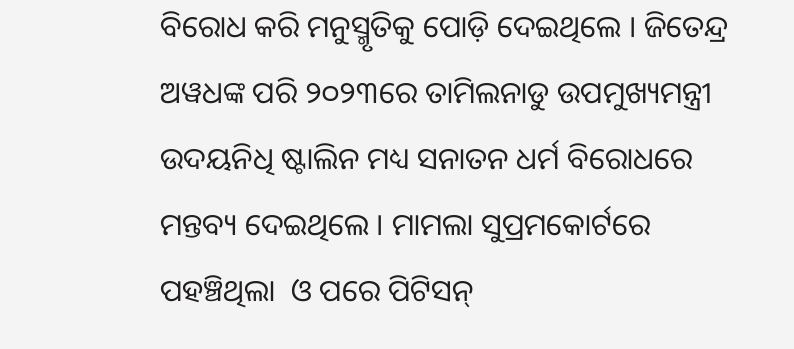ବିରୋଧ କରି ମନୁସ୍ମୃତିକୁ ପୋଡ଼ି ଦେଇଥିଲେ । ଜିତେନ୍ଦ୍ର ଅୱଧଙ୍କ ପରି ୨୦୨୩ରେ ତାମିଲନାଡୁ ଉପମୁଖ୍ୟମନ୍ତ୍ରୀ ଉଦୟନିଧି ଷ୍ଟାଲିନ ମଧ୍ୟ ସନାତନ ଧର୍ମ ବିରୋଧରେ ମନ୍ତବ୍ୟ ଦେଇଥିଲେ । ମାମଲା ସୁପ୍ରମକୋର୍ଟରେ ପହଞ୍ଚିଥିଲା  ଓ ପରେ ପିଟିସନ୍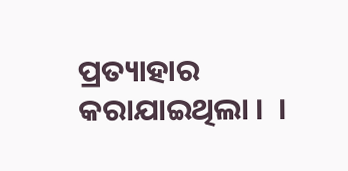ପ୍ରତ୍ୟାହାର କରାଯାଇଥିଲା ।  ।